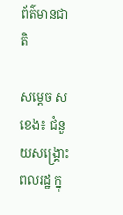ព័ត៌មានជាតិ

សម្ដេច ស ខេង៖ ជំនួយសង្គ្រោះពលរដ្ឋ ក្នុ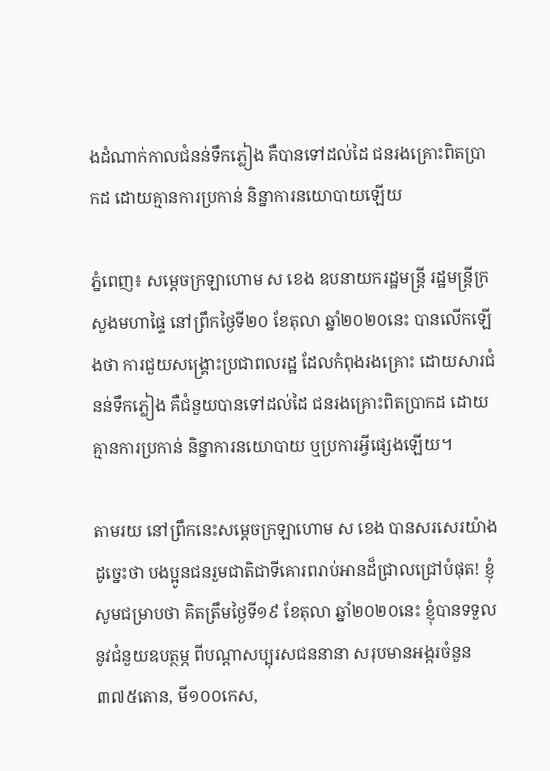ងដំណាក់កាលជំនន់ទឹកភ្លៀង គឺបានទៅដល់ដៃ ជនរងគ្រោះពិតប្រាកដ ដោយគ្មានការប្រកាន់ និន្នាការនយោបាយឡើយ

ភ្នំពេញ៖ សម្ដេចក្រឡាហោម ស ខេង ឧបនាយករដ្ឋមន្រ្តី រដ្ឋមន្រ្តីក្រសួងមហាផ្ទៃ នៅព្រឹកថ្ងៃទី២០ ខែតុលា ឆ្នាំ២០២០នេះ បានលើកឡើងថា ការជួយសង្គ្រោះប្រជាពលរដ្ឋ ដែលកំពុងរងគ្រោះ ដោយសារជំនន់ទឹកភ្លៀង គឺជំនួយបានទៅដល់ដៃ ជនរងគ្រោះពិតប្រាកដ ដោយគ្មានការប្រកាន់ និន្នាការនយោបាយ ឬប្រការអ្វីផ្សេងឡើយ។

តាមរយ នៅព្រឹកនេះសម្ដេចក្រឡាហោម ស ខេង បានសរសេរយ៉ាងដូច្នេះថា បងប្អូនជនរួមជាតិជាទីគោរពរាប់អានដ៏ជ្រាលជ្រៅបំផុត! ខ្ញុំសូមជម្រាបថា គិតត្រឹមថ្ងៃទី១៩ ខែតុលា ឆ្នាំ២០២០នេះ ខ្ញុំបានទទួលនូវជំនួយឧបត្ថម្ភ ពីបណ្ដាសប្បុរសជននានា សរុបមានអង្ករចំនួន៣៧៥តោន, មី១០០កេស,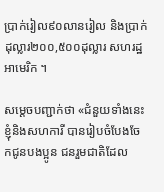ប្រាក់រៀល៩០លានរៀល និងប្រាក់ដុល្លារ២០០,៥០០ដុល្លារ សហរដ្ឋអាមេរិក ។

សម្ដេចបញ្ជាក់ថា «ជំនួយទាំងនេះខ្ញុំនិងសហការី បានរៀបចំបែងចែកជូនបងប្អូន ជនរួមជាតិដែល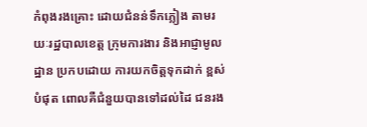កំពុងរងគ្រោះ ដោយជំនន់ទឹកភ្លៀង តាមរយៈរដ្ឋបាលខេត្ត ក្រុមការងារ និងអាជ្ញាមូលដ្ឋាន ប្រកបដោយ ការយកចិត្តទុកដាក់ ខ្ពស់បំផុត ពោលគឺជំនួយបានទៅដល់ដៃ ជនរង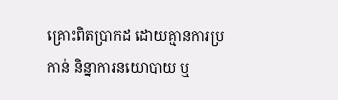គ្រោះពិតប្រាកដ ដោយគ្មានការប្រកាន់ និន្នាការនយោបាយ ឬ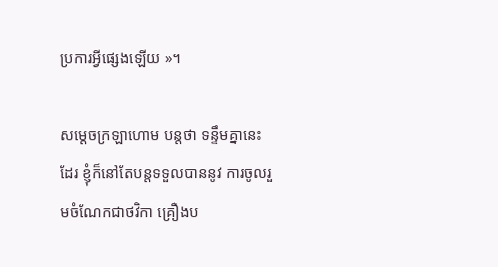ប្រការអ្វីផ្សេងឡើយ »។

សម្ដេចក្រឡាហោម បន្តថា ទន្ទឹមគ្នានេះដែរ ខ្ញុំក៏នៅតែបន្តទទួលបាននូវ ការចូលរួមចំណែកជាថវិកា គ្រឿងប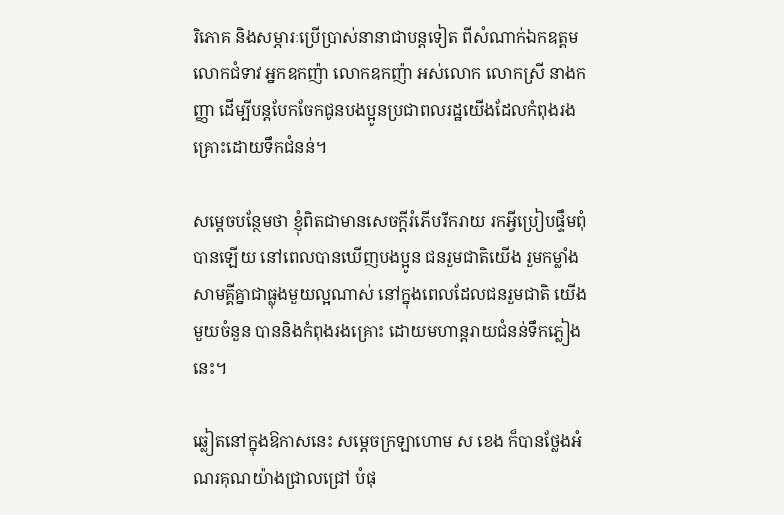រិភោគ និងសម្ភារៈប្រើប្រាស់នានាជាបន្តទៀត ពីសំណាក់ឯកឧត្តម លោកជំទាវ អ្នកឧកញ៉ា លោកឧកញ៉ា អស់លោក លោកស្រី នាងកញ្ញា ដើម្បីបន្តបែកចែកជូនបងប្អូនប្រជាពលរដ្ឋយើងដែលកំពុងរងគ្រោះដោយទឹកជំនន់។

សម្ដេចបន្ថែមថា ខ្ញុំពិតជាមានសេចក្ដីរំភើបរីករាយ រកអ្វីប្រៀបផ្ទឹមពុំបានឡើយ នៅពេលបានឃើញបងប្អូន ជនរួមជាតិយើង រួមកម្លាំងសាមគ្គីគ្នាជាធ្លុងមួយល្អណាស់ នៅក្នុងពេលដែលជនរួមជាតិ យើងមួយចំនួន បាននិងកំពុងរងគ្រោះ ដោយមហាន្តរាយជំនន់ទឹកភ្លៀងនេះ។

ឆ្លៀតនៅក្នុងឱកាសនេះ សម្ដេចក្រឡាហោម ស ខេង ក៏បានថ្លែងអំណរគុណយ៉ាងជ្រាលជ្រៅ បំផុ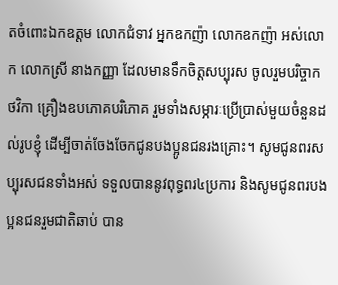តចំពោះឯកឧត្តម លោកជំទាវ អ្នកឧកញ៉ា លោកឧកញ៉ា អស់លោក លោកស្រី នាងកញ្ញា ដែលមានទឹកចិត្តសប្បុរស ចូលរួមបរិច្ចាកថវិកា គ្រឿងឧបភោគបរិភោគ រួមទាំងសម្ភារៈប្រើប្រាស់មួយចំនួនដល់រូបខ្ញុំ ដើម្បីចាត់ចែងចែកជូនបងប្អូនជនរងគ្រោះ។ សូមជូនពរសប្បុរសជនទាំងអស់ ទទួលបាននូវពុទ្ធពរ៤ប្រការ និងសូមជូនពរបងប្អនជនរួមជាតិឆាប់ បាន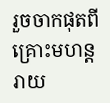រួចចាកផុតពីគ្រោះមហន្តរាយ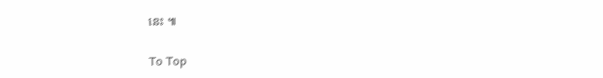នេះ ៕

To Top